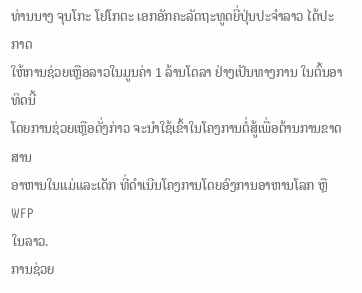ທ່ານນາງ ຈຸນໂກະ ໂຢໂກຕະ ເອກອັກຄະລັດຖະທູດຍີ່ປຸ່ນປະຈໍາລາວ ໄດ້ປະກາດ
ໃຫ້ການຊ່ວຍເຫຼືອລາວໃນມູນຄ່າ 1 ລ້ານໂດລາ ຢ່າງເປັນທາງການ ໃນຕົ້ນອາທິດນີ້
ໂດຍການຊ່ວຍເຫຼືອດັ່ງກ່າວ ຈະນໍາໃຊ້ເຂົ້າໃນໂຄງການຕໍ່ສູ້ເພື່ອຕ້ານການຂາດສານ
ອາຫານໃນແມ່ແລະເດັກ ທີ່ດໍາເນີນໂຄງການໂດຍອົງການອາຫານໂລກ ຫຼື WFP
ໃນລາວ.
ການຊ່ວຍ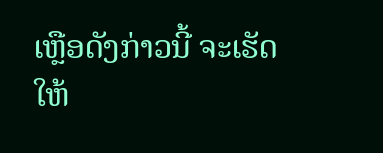ເຫຼືອດັງກ່າວນີ້ ຈະເຮັດໃຫ້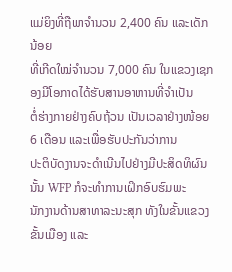ແມ່ຍິງທີ່ຖືພາຈໍານວນ 2,400 ຄົນ ແລະເດັກນ້ອຍ
ທີ່ເກີດໃໝ່ຈໍານວນ 7,000 ຄົນ ໃນແຂວງເຊກອງມີໂອກາດໄດ້ຮັບສານອາຫານທີ່ຈໍາເປັນ
ຕໍ່ຮ່າງກາຍຢ່າງຄົບຖ້ວນ ເປັນເວລາຢ່າງໜ້ອຍ 6 ເດືອນ ແລະເພື່ອຮັບປະກັນວ່າການ
ປະຕິບັດງານຈະດໍາເນີນໄປຢ່າງມີປະສິດທິຜົນນັ້ນ WFP ກໍຈະທໍາການເຝິກອົບຮົມພະ
ນັກງານດ້ານສາທາລະນະສຸກ ທັງໃນຂັ້ນແຂວງ ຂັ້ນເມືອງ ແລະ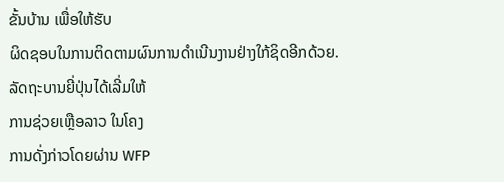ຂັ້ນບ້ານ ເພື່ອໃຫ້ຮັບ
ຜິດຊອບໃນການຕິດຕາມຜົນການດໍາເນີນງານຢ່າງໃກ້ຊິດອີກດ້ວຍ.
ລັດຖະບານຍີ່ປຸ່ນໄດ້ເລີ່ມໃຫ້
ການຊ່ວຍເຫຼືອລາວ ໃນໂຄງ
ການດັ່ງກ່າວໂດຍຜ່ານ WFP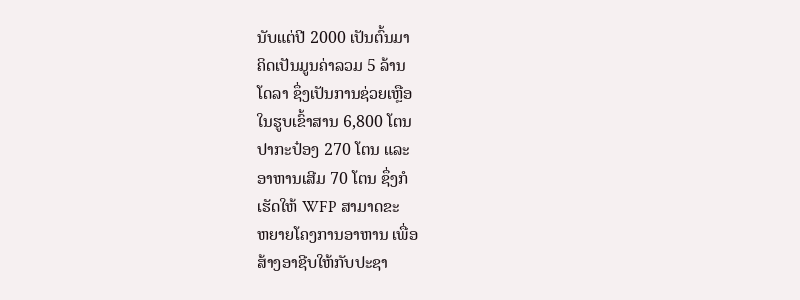ນັບແຕ່ປີ 2000 ເປັນຕົ້ນມາ
ຄິດເປັນມູນຄ່າລວມ 5 ລ້ານ
ໂດລາ ຊຶ່ງເປັນການຊ່ວຍເຫຼືອ
ໃນຮູບເຂົ້າສານ 6,800 ໂຕນ
ປາກະປ໋ອງ 270 ໂຕນ ແລະ
ອາຫານເສີມ 70 ໂຕນ ຊຶ່ງກໍ
ເຮັດໃຫ້ WFP ສາມາດຂະ
ຫຍາຍໂຄງການອາຫານ ເພື່ອ
ສ້າງອາຊີບໃຫ້ກັບປະຊາ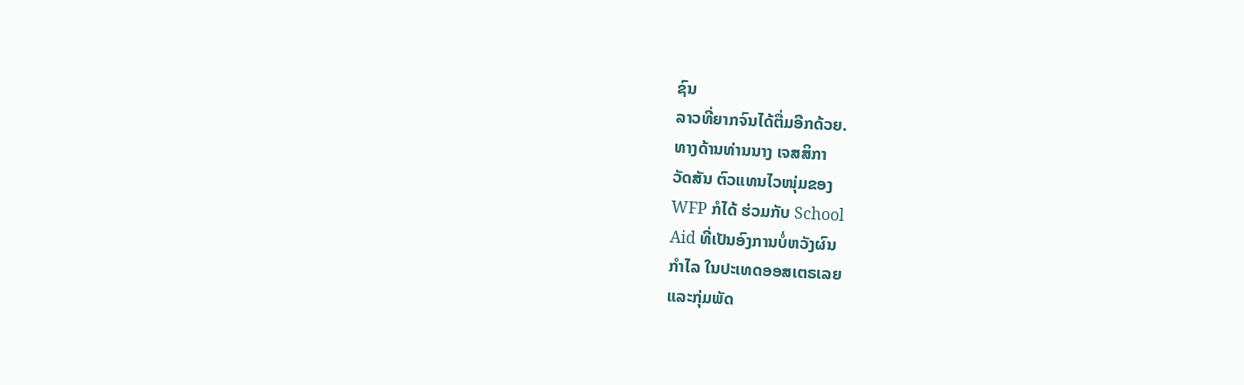ຊົນ
ລາວທີ່ຍາກຈົນໄດ້ຕື່ມອີກດ້ວຍ.
ທາງດ້ານທ່ານນາງ ເຈສສິກາ
ວັດສັນ ຕົວແທນໄວໜຸ່ມຂອງ
WFP ກໍໄດ້ ຮ່ວມກັບ School
Aid ທີ່ເປັນອົງການບໍ່ຫວັງຜົນ
ກໍາໄລ ໃນປະເທດອອສເຕຣເລຍ
ແລະກຸ່ມພັດ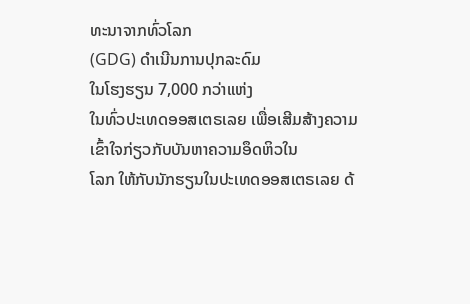ທະນາຈາກທົ່ວໂລກ
(GDG) ດໍາເນີນການປຸກລະດົມ
ໃນໂຮງຮຽນ 7,000 ກວ່າແຫ່ງ
ໃນທົ່ວປະເທດອອສເຕຣເລຍ ເພື່ອເສີມສ້າງຄວາມເຂົ້າໃຈກ່ຽວກັບບັນຫາຄວາມອຶດຫິວໃນ
ໂລກ ໃຫ້ກັບນັກຮຽນໃນປະເທດອອສເຕຣເລຍ ດ້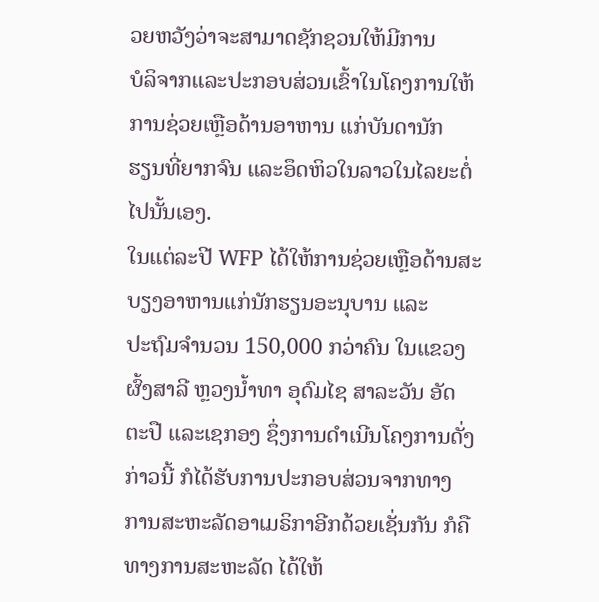ວຍຫວັງວ່າຈະສາມາດຊັກຊວນໃຫ້ມີການ
ບໍລິຈາກແລະປະກອບສ່ວນເຂົ້າໃນໂຄງການໃຫ້ການຊ່ວຍເຫຼືອດ້ານອາຫານ ແກ່ບັນດານັກ
ຮຽນທີ່ຍາກຈົນ ແລະອຶດຫິວໃນລາວໃນໄລຍະຕໍ່ໄປນັ້ນເອງ.
ໃນແຕ່ລະປີ WFP ໄດ້ໃຫ້ການຊ່ວຍເຫຼືອດ້ານສະບຽງອາຫານແກ່ນັກຮຽນອະນຸບານ ແລະ
ປະຖົມຈໍານວນ 150,000 ກວ່າຄົນ ໃນແຂວງຜົ້ງສາລີ ຫຼວງນໍ້າທາ ອຸດົມໄຊ ສາລະວັນ ອັດ
ຕະປື ແລະເຊກອງ ຊຶ່ງການດໍາເນີນໂຄງການດັ່ງກ່າວນີ້ ກໍໄດ້ຮັບການປະກອບສ່ວນຈາກທາງ
ການສະຫະລັດອາເມຣິກາອີກດ້ວຍເຊັ່ນກັນ ກໍຄືທາງການສະຫະລັດ ໄດ້ໃຫ້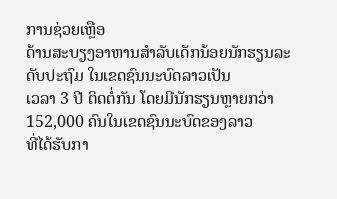ການຊ່ວຍເຫຼືອ
ດ້ານສະບຽງອາຫານສໍາລັບເດັກນ້ອຍນັກຮຽນລະດັບປະຖົມ ໃນເຂດຊົນນະບົດລາວເປັນ
ເວລາ 3 ປີ ຕິດຕໍ່ກັນ ໂດຍມີນັກຮຽນຫຼາຍກວ່າ 152,000 ຄົນໃນເຂດຊົນນະບົດຂອງລາວ
ທີ່ໄດ້ຮັບກາ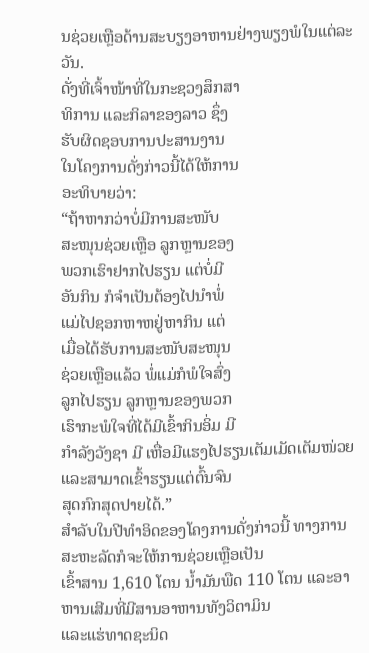ນຊ່ວຍເຫຼືອດ້ານສະບຽງອາຫານຢ່າງພຽງພໍໃນແຕ່ລະວັນ.
ດັ່ງທີ່ເຈົ້າໜ້າທີ່ໃນກະຊວງສຶກສາ
ທິການ ແລະກິລາຂອງລາວ ຊຶ່ງ
ຮັບຜິດຊອບການປະສານງານ
ໃນໂຄງການດັ່ງກ່າວນີ້ໄດ້ໃຫ້ການ
ອະທິບາຍວ່າ:
“ຖ້າຫາກວ່າບໍ່ມີການສະໜັບ
ສະໜຸນຊ່ວຍເຫຼືອ ລູກຫຼານຂອງ
ພວກເຮົາຢາກໄປຮຽນ ແຕ່ບໍ່ມີ
ອັນກິນ ກໍຈໍາເປັນຕ້ອງໄປນໍາພໍ່
ແມ່ໄປຊອກຫາຫຢູ່ຫາກິນ ແຕ່
ເມື່ອໄດ້ຮັບການສະໜັບສະໜຸນ
ຊ່ວຍເຫຼືອແລ້ວ ພໍ່ແມ່ກໍພໍໃຈສົ່ງ
ລູກໄປຮຽນ ລູກຫຼານຂອງພວກ
ເຮົາກະພໍໃຈທີ່ໄດ້ມີເຂົ້າກິນອິ່ມ ມີ
ກໍາລັງວັງຊາ ມີ ເຫື່ອມີແຮງໄປຮຽນເຕັມເມັດເຕັມໜ່ວຍ ແລະສາມາດເຂົ້າຮຽນແຕ່ຕົ້ນຈົນ
ສຸດກົກສຸດປາຍໄດ້.”
ສໍາລັບໃນປີທໍາອິດຂອງໂຄງການດັ່ງກ່າວນີ້ ທາງການສະຫະລັດກໍຈະໃຫ້ການຊ່ວຍເຫຼືອເປັນ
ເຂົ້າສານ 1,610 ໂຕນ ນໍ້າມັນພືດ 110 ໂຕນ ແລະອາຫານເສີມທີ່ມີສານອາຫານທັງວິຕາມິນ
ແລະແຮ່ທາດຊະນິດ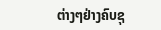ຕ່າງໆຢ່າງຄົບຊຸ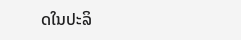ດໃນປະລິ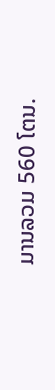ມານລວມ 560 ໂຕນ.